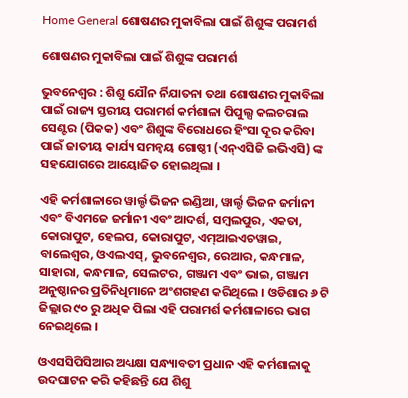Home General ଶୋଷଣର ମୁକାବିଲା ପାଇଁ ଶିଶୁଙ୍କ ପରାମର୍ଶ

ଶୋଷଣର ମୁକାବିଲା ପାଇଁ ଶିଶୁଙ୍କ ପରାମର୍ଶ

ଭୁବନେଶ୍ୱର : ଶିଶୁ ଯୌନ ର୍ନିଯାତନା ତଥା ଶୋଷଣର ମୁକାବିଲା ପାଇଁ ରାଜ୍ୟ ସ୍ତରୀୟ ପରାମର୍ଶ କର୍ମଶାଳା ପିପୁଲ୍ସ କଲଚରାଲ ସେଣ୍ଟର (ପିକକ) ଏବଂ ଶିଶୁଙ୍କ ବିରୋଧରେ ହିଂସା ଦୂର କରିବା ପାଇଁ ଜାତୀୟ କାର୍ଯ୍ୟ ସମନ୍ୱୟ ଗୋଷ୍ଠୀ (ଏନ୍‍ଏସିଜି ଇଭିଏସି) ଙ୍କ ସହଯୋଗରେ ଆୟୋଜିତ ହୋଇଥିଲା ।

ଏହି କର୍ମଶାଳାରେ ୱାର୍ଲ୍ଡ ଭିଜନ ଇଣ୍ଡିଆ, ୱାର୍ଲ୍ଡ ଭିଜନ ଜର୍ମାନୀ ଏବଂ ବିଏମଜେ ଜର୍ମାନୀ ଏବଂ ଆଦର୍ଶ, ସମ୍ବଲପୁର, ଏକତା, କୋରାପୁଟ, ହେଲପ, କୋରାପୁଟ, ଏମ୍‍ଆଇଏଚୱାଇ, ବାଲେଶ୍ୱର, ଓଏଲଏସ୍‍, ଭୁବନେଶ୍ୱର, ରେଆର, କନ୍ଧମାଳ, ସାହାରା, କନ୍ଧମାଳ, ସେଲଟର, ଗଞ୍ଜାମ ଏବଂ ଭାଇ, ଗଞ୍ଜାମ ଅନୁଷ୍ଠାନର ପ୍ରତିନିଧିମାନେ ଅଂଶଗହଣ କରିଥିଲେ । ଓଡିଶାର ୬ ଟି ଜିଲ୍ଲାର ୯୦ ରୁ ଅଧିକ ପିଲା ଏହି ପରାମର୍ଶ କର୍ମଶାଳାରେ ଭାଗ ନେଇଥିଲେ ।

ଓଏସସିପିସିଆର ଅଧ୍ୟକ୍ଷା ସନ୍ଧ୍ୟାବତୀ ପ୍ରଧାନ ଏହି କର୍ମଶାଳାକୁ ଉଦଘାଟନ କରି କହିଛନ୍ତି ଯେ ଶିଶୁ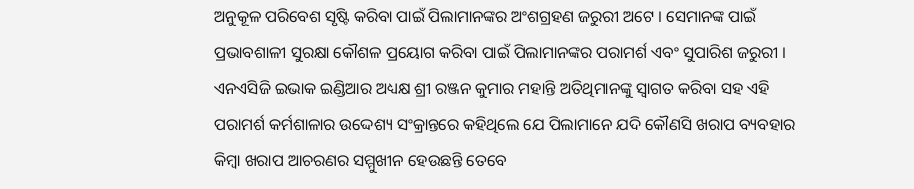ଅନୁକୂଳ ପରିବେଶ ସୃଷ୍ଟି କରିବା ପାଇଁ ପିଲାମାନଙ୍କର ଅଂଶଗ୍ରହଣ ଜରୁରୀ ଅଟେ । ସେମାନଙ୍କ ପାଇଁ ପ୍ରଭାବଶାଳୀ ସୁରକ୍ଷା କୌଶଳ ପ୍ରୟୋଗ କରିବା ପାଇଁ ପିଲାମାନଙ୍କର ପରାମର୍ଶ ଏବଂ ସୁପାରିଶ ଜରୁରୀ । ଏନଏସିଜି ଇଭାକ ଇଣ୍ଡିଆର ଅଧ୍ୟକ୍ଷ ଶ୍ରୀ ରଞ୍ଜନ କୁମାର ମହାନ୍ତି ଅତିଥିମାନଙ୍କୁ ସ୍ୱାଗତ କରିବା ସହ ଏହି ପରାମର୍ଶ କର୍ମଶାଳାର ଉଦ୍ଦେଶ୍ୟ ସଂକ୍ରାନ୍ତରେ କହିଥିଲେ ଯେ ପିଲାମାନେ ଯଦି କୌଣସି ଖରାପ ବ୍ୟବହାର କିମ୍ବା ଖରାପ ଆଚରଣର ସମ୍ମୁଖୀନ ହେଉଛନ୍ତି ତେବେ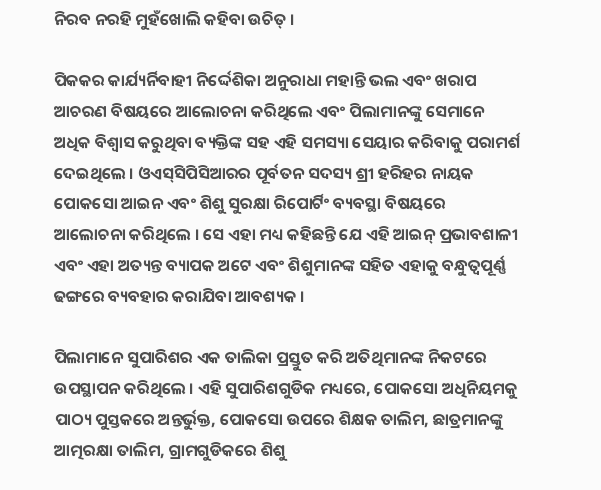ନିରବ ନରହି ମୁହଁଖୋଲି କହିବା ଉଚିତ୍‍ ।

ପିକକର କାର୍ଯ୍ୟର୍ନିବାହୀ ନିର୍ଦ୍ଦେଶିକା ଅନୁରାଧା ମହାନ୍ତି ଭଲ ଏବଂ ଖରାପ ଆଚରଣ ବିଷୟରେ ଆଲୋଚନା କରିଥିଲେ ଏବଂ ପିଲାମାନଙ୍କୁ ସେମାନେ ଅଧିକ ବିଶ୍ୱାସ କରୁଥିବା ବ୍ୟକ୍ତିଙ୍କ ସହ ଏହି ସମସ୍ୟା ସେୟାର କରିବାକୁ ପରାମର୍ଶ ଦେଇଥିଲେ । ଓଏସ୍‍ସିପିସିଆରର ପୂର୍ବତନ ସଦସ୍ୟ ଶ୍ରୀ ହରିହର ନାୟକ ପୋକସୋ ଆଇନ ଏବଂ ଶିଶୁ ସୁରକ୍ଷା ରିପୋର୍ଟିଂ ବ୍ୟବସ୍ଥା ବିଷୟରେ ଆଲୋଚନା କରିଥିଲେ । ସେ ଏହା ମଧ୍ୟ କହିଛନ୍ତି ଯେ ଏହି ଆଇନ୍‍ ପ୍ରଭାବଶାଳୀ ଏବଂ ଏହା ଅତ୍ୟନ୍ତ ବ୍ୟାପକ ଅଟେ ଏବଂ ଶିଶୁମାନଙ୍କ ସହିତ ଏହାକୁ ବନ୍ଧୁତ୍ୱପୂର୍ଣ୍ଣ ଢଙ୍ଗରେ ବ୍ୟବହାର କରାଯିବା ଆବଶ୍ୟକ ।

ପିଲାମାନେ ସୁପାରିଶର ଏକ ତାଲିକା ପ୍ରସ୍ତୁତ କରି ଅତିଥିମାନଙ୍କ ନିକଟରେ ଉପସ୍ଥାପନ କରିଥିଲେ । ଏହି ସୁପାରିଶଗୁଡିକ ମଧ୍ୟରେ, ପୋକସୋ ଅଧିନିୟମକୁ ପାଠ୍ୟ ପୁସ୍ତକରେ ଅନ୍ତର୍ଭୁକ୍ତ, ପୋକସୋ ଉପରେ ଶିକ୍ଷକ ତାଲିମ, ଛାତ୍ରମାନଙ୍କୁ ଆତ୍ମରକ୍ଷା ତାଲିମ, ଗ୍ରାମଗୁଡିକରେ ଶିଶୁ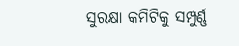ସୁରକ୍ଷା କମିଟିକୁ ସମ୍ପୁର୍ଣ୍ଣ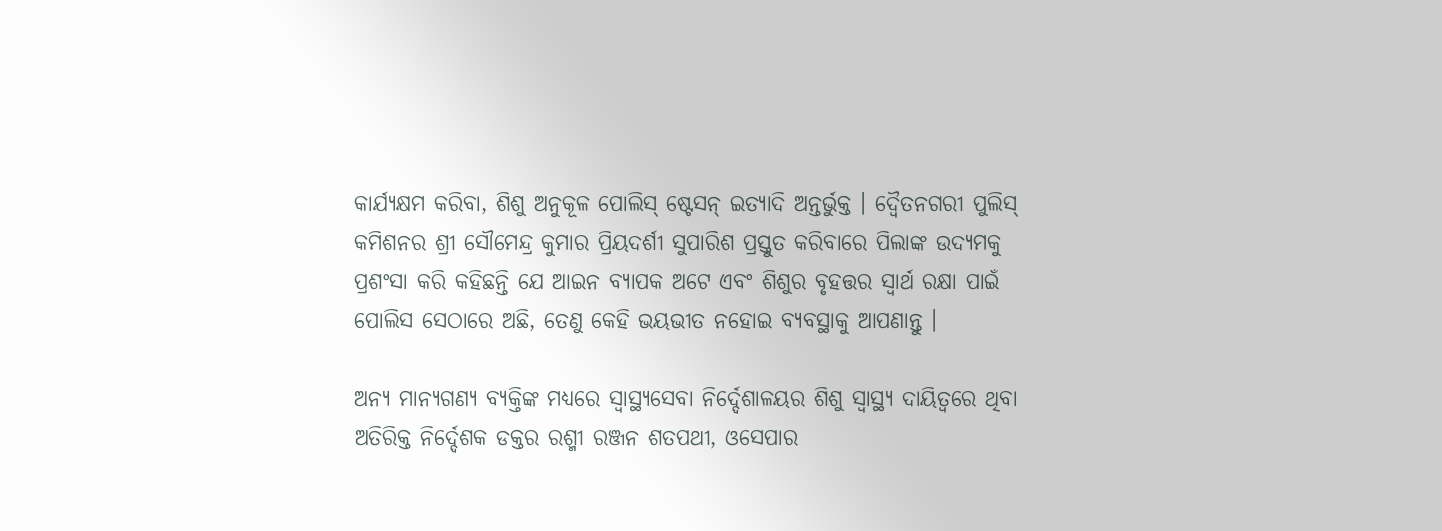କାର୍ଯ୍ୟକ୍ଷମ କରିବା, ଶିଶୁ ଅନୁକୂଳ ପୋଲିସ୍ ଷ୍ଟେସନ୍ ଇତ୍ୟାଦି ଅନ୍ତର୍ଭୁକ୍ତ । ଦ୍ୱୈତନଗରୀ ପୁଲିସ୍‍ କମିଶନର ଶ୍ରୀ ସୌମେନ୍ଦ୍ର କୁମାର ପ୍ରିୟଦର୍ଶୀ ସୁପାରିଶ ପ୍ରସ୍ତୁତ କରିବାରେ ପିଲାଙ୍କ ଉଦ୍ୟମକୁ ପ୍ରଶଂସା କରି କହିଛନ୍ତି ଯେ ଆଇନ ବ୍ୟାପକ ଅଟେ ଏବଂ ଶିଶୁର ବୃହତ୍ତର ସ୍ୱାର୍ଥ ରକ୍ଷା ପାଇଁ ପୋଲିସ ସେଠାରେ ଅଛି, ତେଣୁ କେହି ଭୟଭୀତ ନହୋଇ ବ୍ୟବସ୍ଥାକୁ ଆପଣାନ୍ତୁ ।

ଅନ୍ୟ ମାନ୍ୟଗଣ୍ୟ ବ୍ୟକ୍ତିଙ୍କ ମଧ୍ୟରେ ସ୍ୱାସ୍ଥ୍ୟସେବା ନିର୍ଦ୍ଦେଶାଳୟର ଶିଶୁ ସ୍ୱାସ୍ଥ୍ୟ ଦାୟିତ୍ୱରେ ଥିବା ଅତିରିକ୍ତ ନିର୍ଦ୍ଦେଶକ ଡକ୍ତର ରଶ୍ମୀ ରଞ୍ଜନ ଶତପଥୀ, ଓସେପାର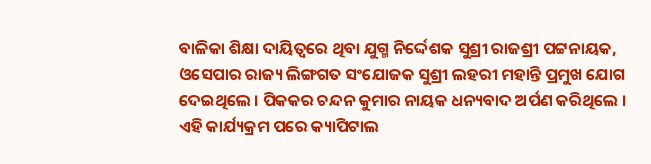ବାଳିକା ଶିକ୍ଷା ଦାୟିତ୍ୱରେ ଥିବା ଯୁଗ୍ମ ନିର୍ଦ୍ଦେଶକ ସୁଶ୍ରୀ ରାଜଶ୍ରୀ ପଟ୍ଟନାୟକ, ଓସେପାର ରାଜ୍ୟ ଲିଙ୍ଗଗତ ସଂଯୋଜକ ସୁଶ୍ରୀ ଲହରୀ ମହାନ୍ତି ପ୍ରମୁଖ ଯୋଗ ଦେଇଥିଲେ । ପିକକର ଚନ୍ଦନ କୁମାର ନାୟକ ଧନ୍ୟବାଦ ଅର୍ପଣ କରିଥିଲେ । ଏହି କାର୍ଯ୍ୟକ୍ରମ ପରେ କ୍ୟାପିଟାଲ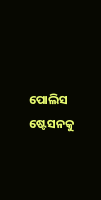ପୋଲିସ ଷ୍ଟେସନକୁ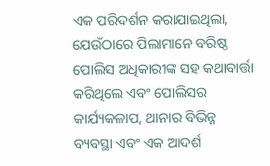ଏକ ପରିଦର୍ଶନ କରାଯାଇଥିଲା, ଯେଉଁଠାରେ ପିଲାମାନେ ବରିଷ୍ଠ ପୋଲିସ ଅଧିକାରୀଙ୍କ ସହ କଥାବାର୍ତ୍ତା କରିଥିଲେ ଏବଂ ପୋଲିସର କାର୍ଯ୍ୟକଳାପ, ଥାନାର ବିଭିନ୍ନ ବ୍ୟବସ୍ଥା ଏବଂ ଏକ ଆଦର୍ଶ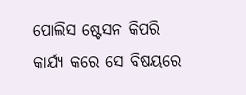ପୋଲିସ ଷ୍ଟେସନ କିପରି କାର୍ଯ୍ୟ କରେ ସେ ବିଷୟରେ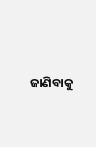ଜାଣିବାକୁ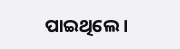ପାଇଥିଲେ ।